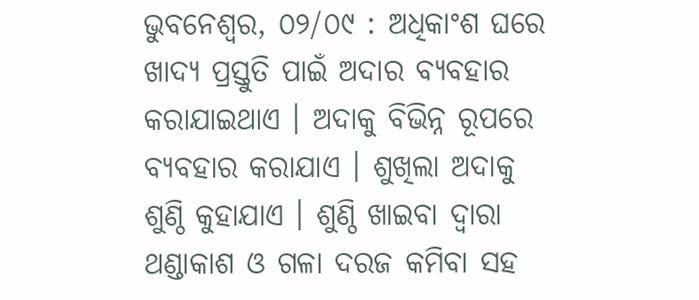ଭୁବନେଶ୍ଵର, ୦୨/୦୯ : ଅଧିକାଂଶ ଘରେ ଖାଦ୍ୟ ପ୍ରସ୍ତୁତି ପାଇଁ ଅଦାର ବ୍ୟବହାର କରାଯାଇଥାଏ । ଅଦାକୁ ବିଭିନ୍ନ ରୂପରେ ବ୍ୟବହାର କରାଯାଏ । ଶୁଖିଲା ଅଦାକୁ ଶୁଣ୍ଠି କୁହାଯାଏ । ଶୁଣ୍ଠି ଖାଇବା ଦ୍ୱାରା ଥଣ୍ଡାକାଶ ଓ ଗଳା ଦରଜ କମିବା ସହ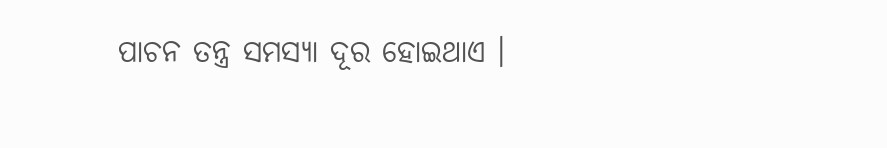ପାଚନ ତନ୍ତ୍ର ସମସ୍ୟା ଦୂର ହୋଇଥାଏ ।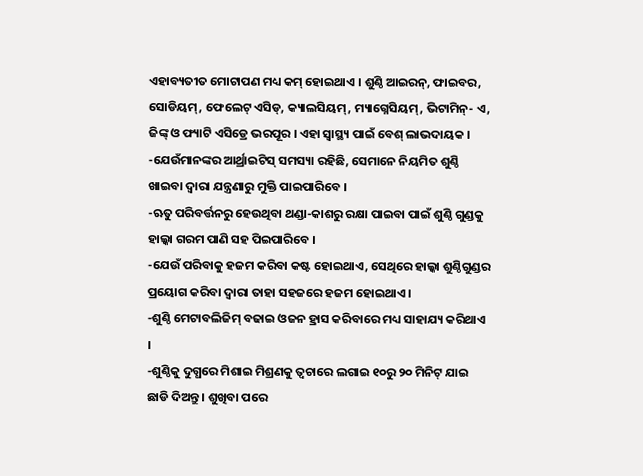ଏହାବ୍ୟତୀତ ମୋଟାପଣ ମଧ୍ୟ କମ୍ ହୋଇଥାଏ । ଶୁଣ୍ଠି ଆଇରନ୍, ଫାଇବର, ସୋଡିୟମ୍, ଫେଲେଟ୍ ଏସିଡ୍, କ୍ୟାଲସିୟମ୍, ମ୍ୟାଗ୍ନେସିୟମ୍, ଭିଟାମିନ୍- ଏ, ଜିଙ୍କ୍ ଓ ଫ୍ୟାଟି ଏସିଡ୍ରେ ଭରପୂର । ଏହା ସ୍ୱାସ୍ଥ୍ୟ ପାଇଁ ବେଶ୍ ଲାଭଦାୟକ ।
-ଯେଉଁମାନଙ୍କର ଆର୍ଥ୍ରାଇଟିସ୍ ସମସ୍ୟା ରହିଛି, ସେମାନେ ନିୟମିତ ଶୁଣ୍ଠି ଖାଇବା ଦ୍ୱାରା ଯନ୍ତ୍ରଣାରୁ ମୁକ୍ତି ପାଇପାରିବେ ।
-ଋତୁ ପରିବର୍ତ୍ତନରୁ ହେଉଥିବା ଥଣ୍ଡା-କାଶରୁ ରକ୍ଷା ପାଇବା ପାଇଁ ଶୁଣ୍ଠି ଗୁଣ୍ଡକୁ ହାଲ୍କା ଗରମ ପାଣି ସହ ପିଇପାରିବେ ।
-ଯେଉଁ ପରିବାକୁ ହଜମ କରିବା କଷ୍ଟ ହୋଇଥାଏ, ସେଥିରେ ହାଲ୍କା ଶୁଣ୍ଠିଗୁଣ୍ଡର ପ୍ରୟୋଗ କରିବା ଦ୍ୱାରା ତାହା ସହଜରେ ହଜମ ହୋଇଥାଏ ।
-ଶୁଣ୍ଠି ମେଟାବଲିଜିମ୍ ବଢାଇ ଓଜନ ହ୍ରାସ କରିବାରେ ମଧ୍ୟ ସାହାଯ୍ୟ କରିଥାଏ ।
-ଶୁଣ୍ଠିକୁ ଦୁଗ୍ଧରେ ମିଶାଇ ମିଶ୍ରଣକୁ ତ୍ୱଚାରେ ଲଗାଇ ୧୦ରୁ ୨୦ ମିନିଟ୍ ଯାଇ ଛାଡି ଦିଅନ୍ତୁ । ଶୁଖିବା ପରେ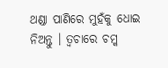ଥଣ୍ଡା ପାଣିରେ ମୁହଁକୁ ଧୋଇ ନିଅନ୍ତୁ । ତ୍ୱଚାରେ ଚମ୍କ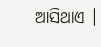ଆସିଥାଏ ।